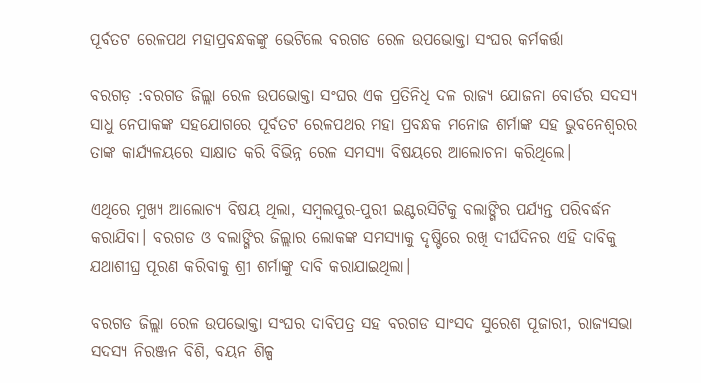ପୂର୍ବତଟ ରେଳପଥ ମହାପ୍ରବନ୍ଧକଙ୍କୁ ଭେଟିଲେ ବରଗଡ ରେଳ ଉପଭୋକ୍ତା ସଂଘର କର୍ମକର୍ତ୍ତା

ବରଗଡ଼ :ବରଗଡ ଜିଲ୍ଲା ରେଳ ଉପଭୋକ୍ତା ସଂଘର ଏକ ପ୍ରତିନିଧି ଦଳ ରାଜ୍ୟ ଯୋଜନା ବୋର୍ଡର ସଦସ୍ୟ ସାଧୁ ନେପାକଙ୍କ ସହଯୋଗରେ ପୂର୍ବତଟ ରେଳପଥର ମହା ପ୍ରବନ୍ଧକ ମନୋଜ ଶର୍ମାଙ୍କ ସହ ଭୁବନେଶ୍ୱରର ତାଙ୍କ କାର୍ଯ୍ୟଳୟରେ ସାକ୍ଷାତ କରି ବିଭିନ୍ନ ରେଳ ସମସ୍ୟା ବିଷୟରେ ଆଲୋଚନା କରିଥିଲେ।

ଏଥିରେ ମୁଖ୍ୟ ଆଲୋଚ୍ୟ ବିଷୟ ଥିଲା, ସମ୍ବଲପୁର-ପୁରୀ ଇଣ୍ଟରସିଟିକୁ ବଲାଙ୍ଗିର ପର୍ଯ୍ୟନ୍ତ ପରିବର୍ଦ୍ଧନ କରାଯିବା। ବରଗଡ ଓ ବଲାଙ୍ଗିର ଜିଲ୍ଲାର ଲୋକଙ୍କ ସମସ୍ୟାକୁ ଦୃଷ୍ଟିରେ ରଖି ଦୀର୍ଘଦିନର ଏହି ଦାବିକୁ ଯଥାଶୀଘ୍ର ପୂରଣ କରିବାକୁ ଶ୍ରୀ ଶର୍ମାଙ୍କୁ ଦାବି କରାଯାଇଥିଲା।

ବରଗଡ ଜିଲ୍ଲା ରେଳ ଉପଭୋକ୍ତା ସଂଘର ଦାବିପତ୍ର ସହ ବରଗଡ ସାଂସଦ ସୁରେଶ ପୂଜାରୀ, ରାଜ୍ୟସଭା ସଦସ୍ୟ ନିରଞ୍ଜନ ବିଶି, ବୟନ ଶିଳ୍ପ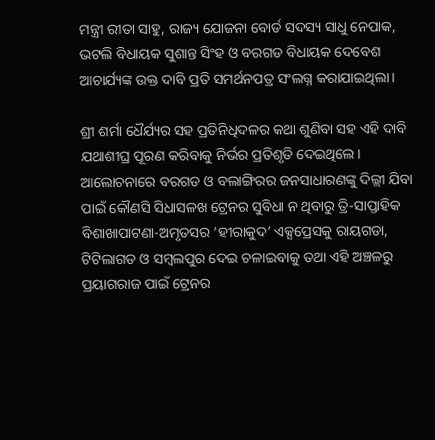ମନ୍ତ୍ରୀ ରୀତା ସାହୁ, ରାଜ୍ୟ ଯୋଜନା ବୋର୍ଡ ସଦସ୍ୟ ସାଧୁ ନେପାକ, ଭଟଲି ବିଧାୟକ ସୁଶାନ୍ତ ସିଂହ ଓ ବରଗଡ ବିଧାୟକ ଦେବେଶ ଆଚାର୍ଯ୍ୟଙ୍କ ଉକ୍ତ ଦାବି ପ୍ରତି ସମର୍ଥନପତ୍ର ସଂଲଗ୍ନ କରାଯାଇଥିଲା।

ଶ୍ରୀ ଶର୍ମା ଧୈର୍ଯ୍ୟର ସହ ପ୍ରତିନିଧିଦଳର କଥା ଶୁଣିବା ସହ ଏହି ଦାବି ଯଥାଶୀଘ୍ର ପୂରଣ କରିବାକୁ ନିର୍ଭର ପ୍ରତିଶୃତି ଦେଇଥିଲେ।
ଆଲୋଚନାରେ ବରଗଡ ଓ ବଲାଙ୍ଗିରର ଜନସାଧାରଣଙ୍କୁ ଦିଲ୍ଲୀ ଯିବା ପାଇଁ କୌଣସି ସିଧାସଳଖ ଟ୍ରେନର ସୁବିଧା ନ ଥିବାରୁ ତ୍ରି-ସାପ୍ତାହିକ ବିଶାଖାପାଟଣା-ଅମୃତସର ‘ହୀରାକୁଦ’ ଏକ୍ସପ୍ରେସକୁ ରାୟଗଡା, ଟିଟିଲାଗଡ ଓ ସମ୍ବଲପୁର ଦେଇ ଚଳାଇବାକୁ ତଥା ଏହି ଅଞ୍ଚଳରୁ ପ୍ରୟାଗରାଜ ପାଇଁ ଟ୍ରେନର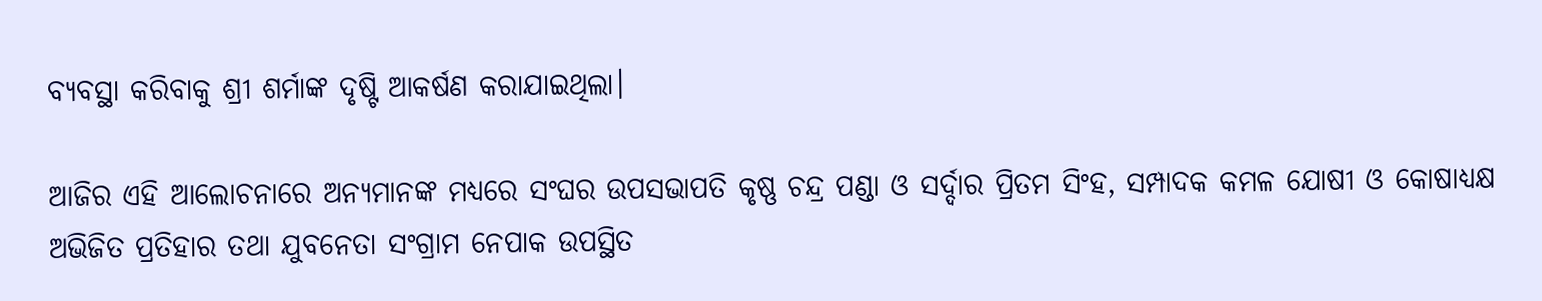ବ୍ୟବସ୍ଥା କରିବାକୁ ଶ୍ରୀ ଶର୍ମାଙ୍କ ଦୃଷ୍ଟି ଆକର୍ଷଣ କରାଯାଇଥିଲା।

ଆଜିର ଏହି ଆଲୋଚନାରେ ଅନ୍ୟମାନଙ୍କ ମଧ୍ୟରେ ସଂଘର ଉପସଭାପତି କୃଷ୍ଣ ଚନ୍ଦ୍ର ପଣ୍ଡା ଓ ସର୍ଦ୍ଦାର ପ୍ରିତମ ସିଂହ, ସମ୍ପାଦକ କମଳ ଯୋଷୀ ଓ କୋଷାଧ୍ୟକ୍ଷ ଅଭିଜିତ ପ୍ରତିହାର ତଥା ଯୁବନେତା ସଂଗ୍ରାମ ନେପାକ ଉପସ୍ଥିତ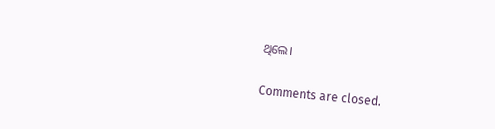ଥିଲେ।

Comments are closed.